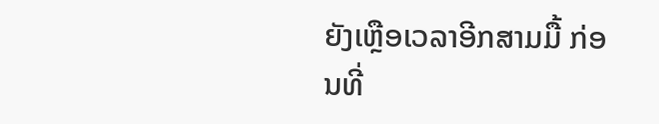ຍັງເຫຼືອເວລາອີກສາມມື້ ກ່ອນທີ່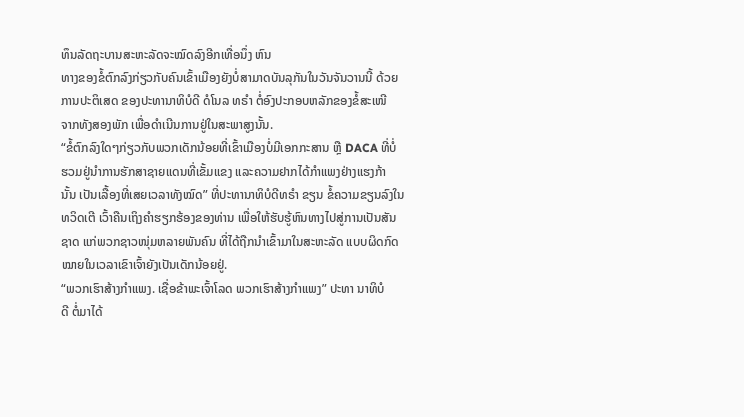ທຶນລັດຖະບານສະຫະລັດຈະໝົດລົງອີກເທື່ອນຶ່ງ ຫົນ
ທາງຂອງຂໍ້ຕົກລົງກ່ຽວກັບຄົນເຂົ້າເມືອງຍັງບໍ່ສາມາດບັນລຸກັນໃນວັນຈັນວານນີ້ ດ້ວຍ
ການປະຕິເສດ ຂອງປະທານາທິບໍດີ ດໍໂນລ ທຣໍາ ຕໍ່ອົງປະກອບຫລັກຂອງຂໍ້ສະເໜີ
ຈາກທັງສອງພັກ ເພື່ອດຳເນີນການຢູ່ໃນສະພາສູງນັ້ນ.
“ຂໍ້ຕົກລົງໃດໆກ່ຽວກັບພວກເດັກນ້ອຍທີ່ເຂົ້າເມືອງບໍ່ມີເອກກະສານ ຫຼື DACA ທີ່ບໍ່
ຮວມຢູ່ນຳການຮັກສາຊາຍແດນທີ່ເຂັ້ມແຂງ ແລະຄວາມຢາກໄດ້ກຳແພງຢ່າງແຮງກ້າ
ນັ້ນ ເປັນເລື້ອງທີ່ເສຍເວລາທັງໝົດ” ທີ່ປະທານາທິບໍດີທຣໍາ ຂຽນ ຂໍ້ຄວາມຂຽນລົງໃນ
ທວິດເຕີ ເວົ້າຄືນເຖິງຄຳຮຽກຮ້ອງຂອງທ່ານ ເພື່ອໃຫ້ຮັບຮູ້ຫົນທາງໄປສູ່ການເປັນສັນ
ຊາດ ແກ່ພວກຊາວໜຸ່ມຫລາຍພັນຄົນ ທີ່ໄດ້ຖືກນຳເຂົ້າມາໃນສະຫະລັດ ແບບຜິດກົດ
ໝາຍໃນເວລາເຂົາເຈົ້າຍັງເປັນເດັກນ້ອຍຢູ່.
“ພວກເຮົາສ້າງກຳແພງ. ເຊື່ອຂ້າພະເຈົ້າໂລດ ພວກເຮົາສ້າງກຳແພງ” ປະທາ ນາທິບໍ
ດີ ຕໍ່ມາໄດ້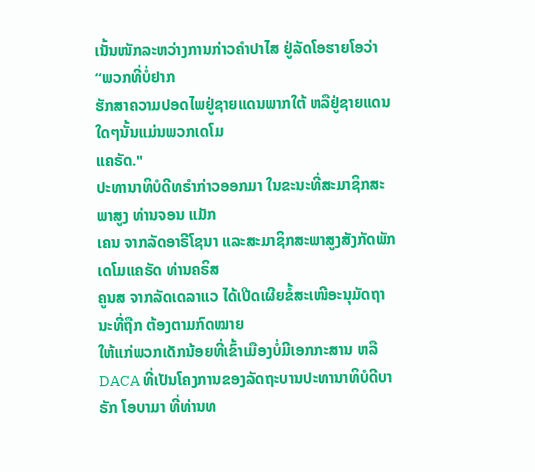ເນັ້ນໜັກລະຫວ່າງການກ່າວຄຳປາໄສ ຢູ່ລັດໂອຮາຍໂອວ່າ “ພວກທີ່ບໍ່ຢາກ
ຮັກສາຄວາມປອດໄພຢູ່ຊາຍແດນພາກໃຕ້ ຫລືຢູ່ຊາຍແດນໃດໆນັ້ນແມ່ນພວກເດໂມ
ແຄຣັດ."
ປະທານາທິບໍດີທຣໍາກ່າວອອກມາ ໃນຂະນະທີ່ສະມາຊິກສະພາສູງ ທ່ານຈອນ ແມັກ
ເຄນ ຈາກລັດອາຣີໂຊນາ ແລະສະມາຊິກສະພາສູງສັງກັດພັກເດໂມແຄຣັດ ທ່ານຄຣິສ
ຄູນສ ຈາກລັດເດລາແວ ໄດ້ເປີດເຜີຍຂໍ້ສະເໜີອະນຸມັດຖານະທີ່ຖືກ ຕ້ອງຕາມກົດໝາຍ
ໃຫ້ແກ່ພວກເດັກນ້ອຍທີ່ເຂົ້າເມືອງບໍ່ມີເອກກະສານ ຫລື DACA ທີ່ເປັນໂຄງການຂອງລັດຖະບານປະທານາທິບໍດີບາຣັກ ໂອບາມາ ທີ່ທ່ານທ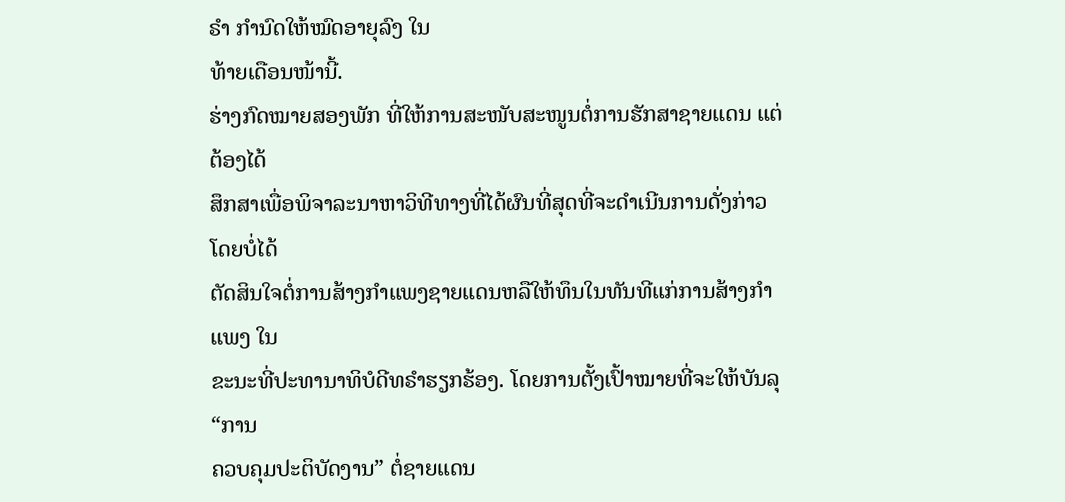ຣໍາ ກຳນົດໃຫ້ໝົດອາຍຸລົງ ໃນ
ທ້າຍເດືອນໜ້ານີ້.
ຮ່າງກົດໝາຍສອງພັກ ທີ່ໃຫ້ການສະໜັບສະໜູນຕໍ່ການຮັກສາຊາຍແດນ ແຕ່ຕ້ອງໄດ້
ສຶກສາເພື່ອພິຈາລະນາຫາວິທີທາງທີ່ໄດ້ຜົນທີ່ສຸດທີ່ຈະດຳເນີນການດັ່ງກ່າວ ໂດຍບໍ່ໄດ້
ຕັດສິນໃຈຕໍ່ການສ້າງກຳແພງຊາຍແດນຫລືໃຫ້ທຶນໃນທັນທີແກ່ການສ້າງກຳແພງ ໃນ
ຂະນະທີ່ປະທານາທິບໍດີທຣໍາຮຽກຮ້ອງ. ໂດຍການຕັ້ງເປົ້າໝາຍທີ່ຈະໃຫ້ບັນລຸ “ການ
ຄວບຄຸມປະຕິບັດງານ” ຕໍ່ຊາຍແດນ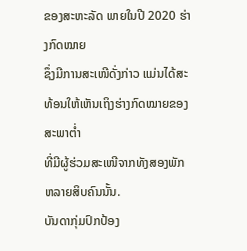ຂອງສະຫະລັດ ພາຍໃນປີ 2020 ຮ່າງກົດໝາຍ
ຊຶ່ງມີການສະເໜີດັ່ງກ່າວ ແມ່ນໄດ້ສະທ້ອນໃຫ້ເຫັນເຖິງຮ່າງກົດໝາຍຂອງສະພາຕໍ່າ
ທີ່ມີຜູ້ຮ່ວມສະເໜີຈາກທັງສອງພັກຫລາຍສິບຄົນນັ້ນ.
ບັນດາກຸ່ມປົກປ້ອງ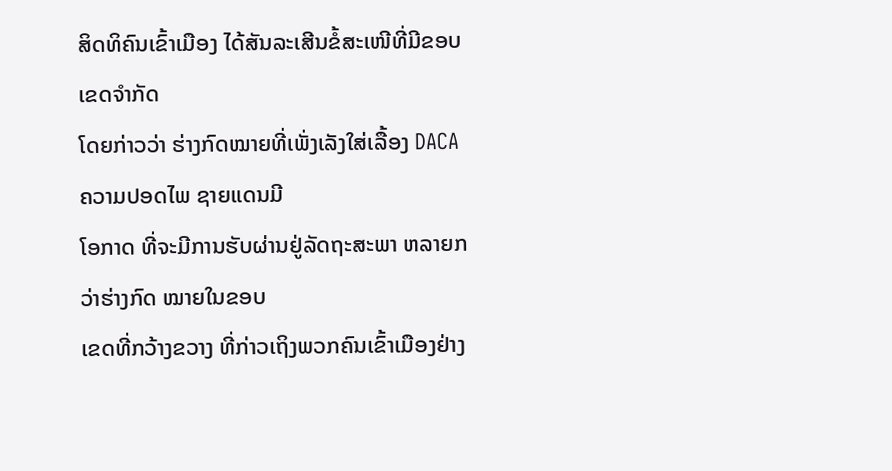ສິດທິຄົນເຂົ້າເມືອງ ໄດ້ສັນລະເສີນຂໍ້ສະເໜີທີ່ມີຂອບເຂດຈຳກັດ
ໂດຍກ່າວວ່າ ຮ່າງກົດໝາຍທີ່ເພັ່ງເລັງໃສ່ເລື້ອງ DACA ຄວາມປອດໄພ ຊາຍແດນມີ
ໂອກາດ ທີ່ຈະມີການຮັບຜ່ານຢູ່ລັດຖະສະພາ ຫລາຍກວ່າຮ່າງກົດ ໝາຍໃນຂອບ
ເຂດທີ່ກວ້າງຂວາງ ທີ່ກ່າວເຖິງພວກຄົນເຂົ້າເມືອງຢ່າງ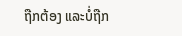ຖືກຕ້ອງ ແລະບໍ່ຖືກ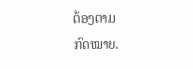ຕ້ອງຕາມ
ກົດໝາຍ.